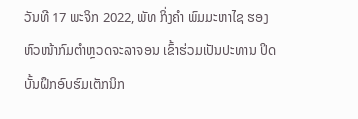ວັນທີ 17 ພະຈິກ 2022, ພັທ ກິ່ງຄໍາ ພົມມະຫາໄຊ ຮອງຫົວໜ້າກົມຕໍາຫຼວດຈະລາຈອນ ເຂົ້າຮ່ວມເປັນປະທານ ປິດບັ້ນຝຶກອົບຮົມເຕັກນິກ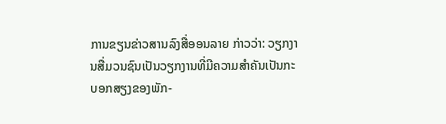ການຂຽນຂ່າວສານລົງສື່ອອນລາຍ ກ່າວວ່າ: ວຽກງານສື່ມວນຊົນເປັນວຽກງານທີ່ມີຄວາມສໍາຄັນເປັນກະບອກສຽງຂອງພັກ-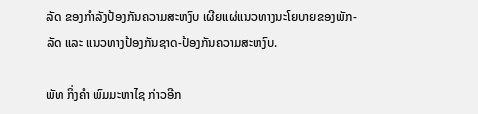ລັດ ຂອງກຳລັງປ້ອງກັນຄວາມສະຫງົບ ເຜີຍແຜ່ແນວທາງນະໂຍບາຍຂອງພັກ-ລັດ ແລະ ແນວທາງປ້ອງກັນຊາດ-ປ້ອງກັນຄວາມສະຫງົບ.

ພັທ ກິ່ງຄໍາ ພົມມະຫາໄຊ ກ່າວອີກ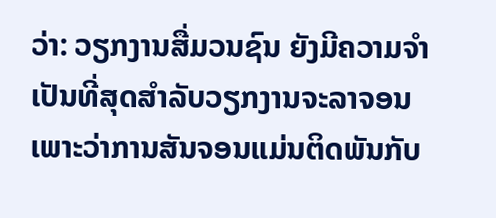ວ່າ: ວຽກງານສື່ມວນຊົນ ຍັງມີຄວາມຈຳເປັນທີ່ສຸດສຳລັບວຽກງານຈະລາຈອນ ເພາະວ່າການສັນຈອນແມ່ນຕິດພັນກັບ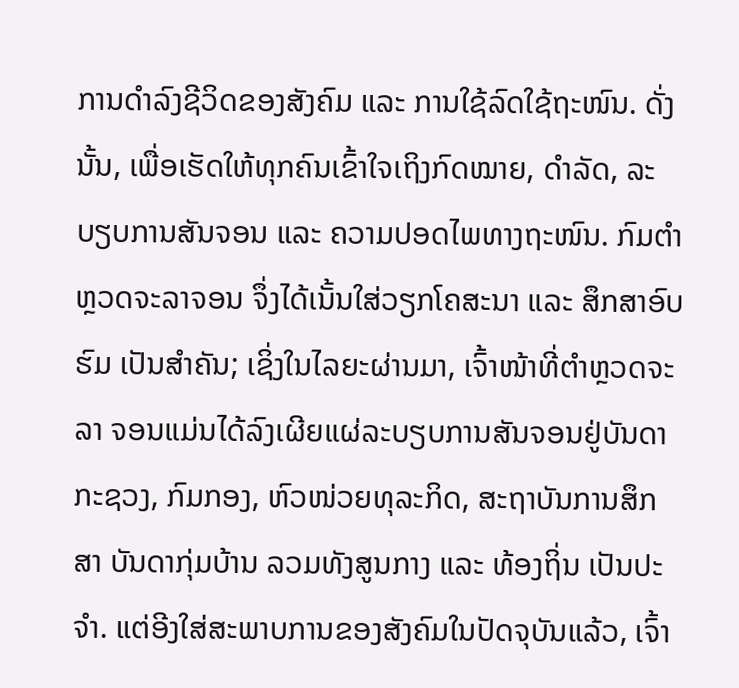ການດຳລົງຊີວິດຂອງສັງຄົມ ແລະ ການໃຊ້ລົດໃຊ້ຖະໜົນ. ດັ່ງນັ້ນ, ເພື່ອເຮັດໃຫ້ທຸກຄົນເຂົ້າໃຈເຖິງກົດໝາຍ, ດຳລັດ, ລະບຽບການສັນຈອນ ແລະ ຄວາມປອດໄພທາງຖະໜົນ. ກົມຕໍາຫຼວດຈະລາຈອນ ຈຶ່ງໄດ້ເນັ້ນໃສ່ວຽກໂຄສະນາ ແລະ ສຶກສາອົບຮົມ ເປັນສຳຄັນ; ເຊິ່ງໃນໄລຍະຜ່ານມາ, ເຈົ້າໜ້າທີ່ຕຳຫຼວດຈະລາ ຈອນແມ່ນໄດ້ລົງເຜີຍແຜ່ລະບຽບການສັນຈອນຢູ່ບັນດາກະຊວງ, ກົມກອງ, ຫົວໜ່ວຍທຸລະກິດ, ສະຖາບັນການສຶກສາ ບັນດາກຸ່ມບ້ານ ລວມທັງສູນກາງ ແລະ ທ້ອງຖິ່ນ ເປັນປະຈຳ. ແຕ່ອີງໃສ່ສະພາບການຂອງສັງຄົມໃນປັດຈຸບັນແລ້ວ, ເຈົ້າ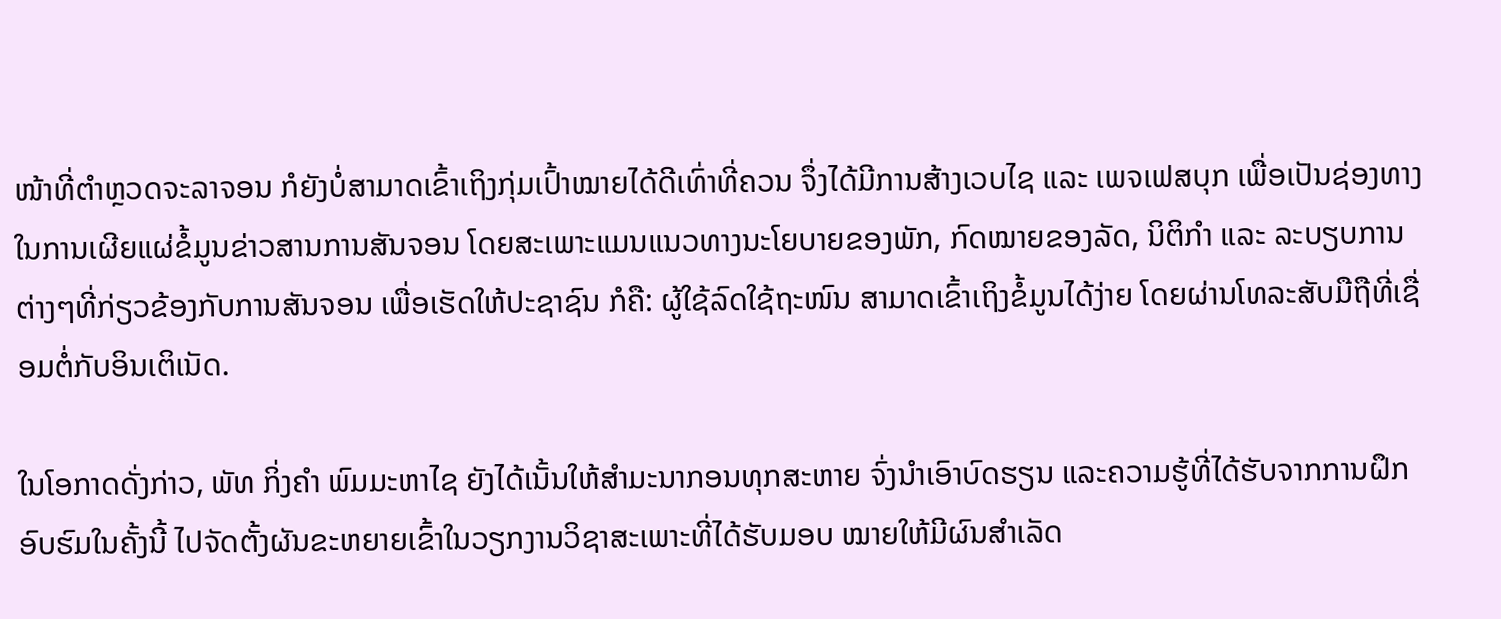ໜ້າທີ່ຕຳຫຼວດຈະລາຈອນ ກໍຍັງບໍ່ສາມາດເຂົ້າເຖິງກຸ່ມເປົ້າໝາຍໄດ້ດີເທົ່າທີ່ຄວນ ຈຶ່ງໄດ້ມີການສ້າງເວບໄຊ ແລະ ເພຈເຟສບຸກ ເພື່ອເປັນຊ່ອງທາງໃນການເຜີຍແຜ່ຂໍ້ມູນຂ່າວສານການສັນຈອນ ໂດຍສະເພາະແມນແນວທາງນະໂຍບາຍຂອງພັກ, ກົດໝາຍຂອງລັດ, ນິຕິກຳ ແລະ ລະບຽບການຕ່າງໆທີ່ກ່ຽວຂ້ອງກັບການສັນຈອນ ເພື່ອເຮັດໃຫ້ປະຊາຊົນ ກໍຄື: ຜູ້ໃຊ້ລົດໃຊ້ຖະໜົນ ສາມາດເຂົ້າເຖິງຂໍ້ມູນໄດ້ງ່າຍ ໂດຍຜ່ານໂທລະສັບມືຖືທີ່ເຊື່ອມຕໍ່ກັບອິນເຕິເນັດ.

ໃນໂອກາດດັ່ງກ່າວ, ພັທ ກິ່ງຄໍາ ພົມມະຫາໄຊ ຍັງໄດ້ເນັ້ນໃຫ້ສຳມະນາກອນທຸກສະຫາຍ ຈົ່ງນຳເອົາບົດຮຽນ ແລະຄວາມຮູ້ທີ່ໄດ້ຮັບຈາກການຝຶກອົບຮົມໃນຄັ້ງນີ້ ໄປຈັດຕັ້ງຜັນຂະຫຍາຍເຂົ້າໃນວຽກງານວິຊາສະເພາະທີ່ໄດ້ຮັບມອບ ໝາຍໃຫ້ມີຜົນສຳເລັດ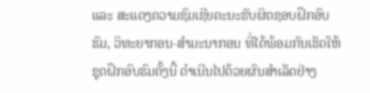ແລະ ສະແດງຄວາມຊົມເຊີຍຄະນະຮັບຜິດຊອບຝຶກອົບຮົມ, ວິທະຍາກອນ-ສຳມະນາກອນ ທີ່ໄດ້ພ້ອມກັນເຮັດໃຫ້ຊຸດຝຶກອົບຮົມຄັ້ງນີ້ ດຳເນີນໄປດ້ວຍຜົນສຳເລັດຢ່າງ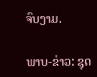ຈົບງາມ.

ພາບ-ຂ່າວ: ຊຸດ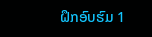ຝຶກອົບຮົມ 1